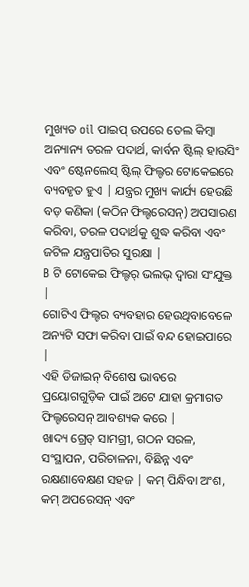ମୁଖ୍ୟତ oil ପାଇପ୍ ଉପରେ ତେଲ କିମ୍ବା ଅନ୍ୟାନ୍ୟ ତରଳ ପଦାର୍ଥ, କାର୍ବନ ଷ୍ଟିଲ୍ ହାଉସିଂ ଏବଂ ଷ୍ଟେନଲେସ୍ ଷ୍ଟିଲ୍ ଫିଲ୍ଟର ଟୋକେଇରେ ବ୍ୟବହୃତ ହୁଏ | ଯନ୍ତ୍ରର ମୁଖ୍ୟ କାର୍ଯ୍ୟ ହେଉଛି ବଡ଼ କଣିକା (କଠିନ ଫିଲ୍ଟରେସନ୍) ଅପସାରଣ କରିବା, ତରଳ ପଦାର୍ଥକୁ ଶୁଦ୍ଧ କରିବା ଏବଂ ଜଟିଳ ଯନ୍ତ୍ରପାତିର ସୁରକ୍ଷା |
B ଟି ଟୋକେଇ ଫିଲ୍ଟର୍ ଭଲଭ୍ ଦ୍ୱାରା ସଂଯୁକ୍ତ |
ଗୋଟିଏ ଫିଲ୍ଟର ବ୍ୟବହାର ହେଉଥିବାବେଳେ ଅନ୍ୟଟି ସଫା କରିବା ପାଇଁ ବନ୍ଦ ହୋଇପାରେ |
ଏହି ଡିଜାଇନ୍ ବିଶେଷ ଭାବରେ ପ୍ରୟୋଗଗୁଡ଼ିକ ପାଇଁ ଅଟେ ଯାହା କ୍ରମାଗତ ଫିଲ୍ଟରେସନ୍ ଆବଶ୍ୟକ କରେ |
ଖାଦ୍ୟ ଗ୍ରେଡ୍ ସାମଗ୍ରୀ, ଗଠନ ସରଳ, ସଂସ୍ଥାପନ, ପରିଚାଳନା, ବିଛିନ୍ନ ଏବଂ ରକ୍ଷଣାବେକ୍ଷଣ ସହଜ | କମ୍ ପିନ୍ଧିବା ଅଂଶ, କମ୍ ଅପରେସନ୍ ଏବଂ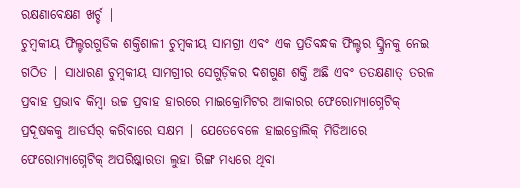ରକ୍ଷଣାବେକ୍ଷଣ ଖର୍ଚ୍ଚ |
ଚୁମ୍ବକୀୟ ଫିଲ୍ଟରଗୁଡିକ ଶକ୍ତିଶାଳୀ ଚୁମ୍ବକୀୟ ସାମଗ୍ରୀ ଏବଂ ଏକ ପ୍ରତିବନ୍ଧକ ଫିଲ୍ଟର ସ୍କ୍ରିନକୁ ନେଇ ଗଠିତ | ସାଧାରଣ ଚୁମ୍ବକୀୟ ସାମଗ୍ରୀର ସେଗୁଡ଼ିକର ଦଶଗୁଣ ଶକ୍ତି ଅଛି ଏବଂ ତତକ୍ଷଣାତ୍ ତରଳ ପ୍ରବାହ ପ୍ରଭାବ କିମ୍ବା ଉଚ୍ଚ ପ୍ରବାହ ହାରରେ ମାଇକ୍ରୋମିଟର ଆକାରର ଫେରୋମ୍ୟାଗ୍ନେଟିକ୍ ପ୍ରଦୂଷକକୁ ଆଡର୍ସର୍ କରିବାରେ ସକ୍ଷମ | ଯେତେବେଳେ ହାଇଡ୍ରୋଲିକ୍ ମିଡିଆରେ ଫେରୋମ୍ୟାଗ୍ନେଟିକ୍ ଅପରିଷ୍କାରତା ଲୁହା ରିଙ୍ଗ ମଧ୍ୟରେ ଥିବା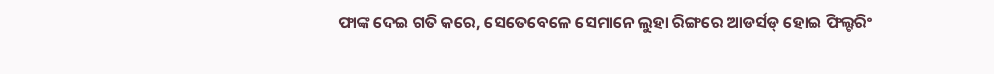ଫାଙ୍କ ଦେଇ ଗତି କରେ, ସେତେବେଳେ ସେମାନେ ଲୁହା ରିଙ୍ଗରେ ଆଡର୍ସଡ୍ ହୋଇ ଫିଲ୍ଟରିଂ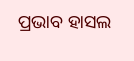ପ୍ରଭାବ ହାସଲ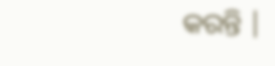କରନ୍ତି |